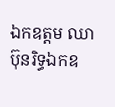ឯកឧត្ដម ឈា ប៊ុនរិទ្ធឯកឧ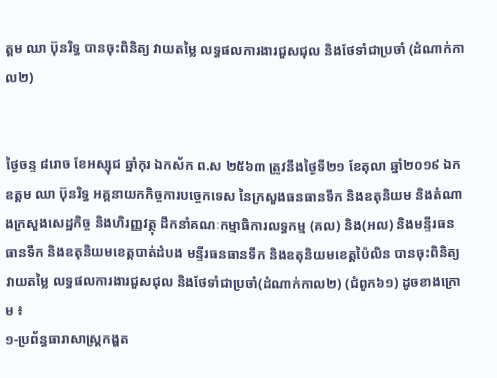ត្ដម ឈា ប៊ុនរិទ្ធ បានចុះពិនិត្យ វាយតម្លៃ លទ្ធផលការងារជួសជុល និងថែទាំជាប្រចាំ (ដំណាក់កាល២)


ថ្ងៃចន្ទ ៨រោច ខែអស្សុជ ឆ្នាំកុរ ឯកស័ក ព.ស ២៥៦៣ ត្រូវនឹងថ្ងៃទី២១ ខែតុលា ឆ្នាំ២០១៩ ឯកឧត្ដម ឈា ប៊ុនរិទ្ធ អគ្គនាយកកិច្ចការបច្ចេកទេស នៃក្រសួងធនធានទឹក និងឧតុនិយម និងតំណាងក្រសួងសេដ្ឋកិច្ច និងហិរញ្ញវត្ថុ ដឹកនាំគណៈកម្មាធិការលទ្ធកម្ម (គល) និង(អល) និងមន្ទីរធនធានទឹក និងឧតុនិយមខេត្តបាត់ដំបង មន្ទីរធនធានទឹក និងឧតុនិយមខេត្តប៉ៃលិន បានចុះពិនិត្យ វាយតម្លៃ លទ្ធផលការងារជួសជុល និងថែទាំជាប្រចាំ(ដំណាក់កាល២) (ជំពូក៦១) ដូចខាងក្រោម ៖
១-ប្រព័ន្ធធារាសាស្ត្រកង្ហត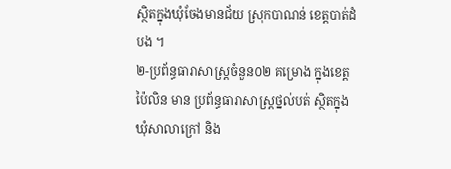ស្ថិតក្នុងឃុំចែងមានជ័យ ស្រុកបាណន់ ខេត្តបាត់ដំបង ។
២-ប្រព័ន្ធធារាសាស្ត្រចំនួន០២ គម្រោង ក្នុងខេត្តប៉ៃលិន មាន ប្រព័ន្ធធារាសាស្រ្តថ្នល់បត់ ស្ថិតក្នុងឃុំសាលាក្រៅ និង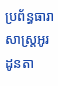ប្រព័ន្ធធារាសាស្ត្រអូរដូនតា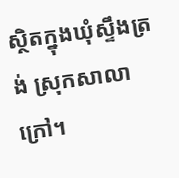ស្ថិតក្នុងឃុំស្ទឹងត្រង់ ស្រុកសាលាក្រៅ។